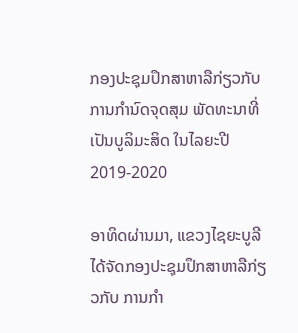ກອງປະຊຸມປຶກສາຫາລືກ່ຽວກັບການກໍານົດຈຸດສຸມ ພັດທະນາທີ່ເປັນບູລິມະສິດ ໃນໄລຍະປີ 2019-2020

ອາທິດຜ່ານມາ, ແຂວງໄຊຍະບູລີ ໄດ້ຈັດກອງປະຊຸມປຶກສາຫາລືກ່ຽວກັບ ການກໍາ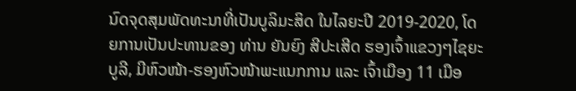ນົດຈຸດສຸມພັດທະນາທີ່ເປັນບູລິມະສິດ ໃນໄລຍະປີ 2019-2020, ໂດຍການເປັນປະທານຂອງ ທ່ານ ຍັນຍົງ ສີປະເສີດ ຮອງເຈົ້າແຂວງໆໄຊຍະບູລີ, ມີຫົວໜ້າ-ຮອງຫົວໜ້າພະແນກການ ແລະ ເຈົ້າເມືອງ 11 ເມືອ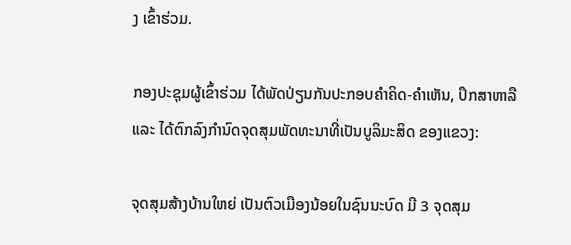ງ ເຂົ້າຮ່ວມ.

ກອງປະຊຸມຜູ້ເຂົ້າຮ່ວມ ໄດ້ພັດປ່ຽນກັນປະກອບຄໍາຄິດ-ຄໍາເຫັນ, ປຶກສາຫາລື ແລະ ໄດ້ຕົກລົງກໍານົດຈຸດສຸມພັດທະນາທີ່ເປັນບູລິມະສິດ ຂອງແຂວງ:

ຈຸດສຸມສ້າງບ້ານໃຫຍ່ ເປັນຕົວເມືອງນ້ອຍໃນຊົນນະບົດ ມີ 3 ຈຸດສຸມ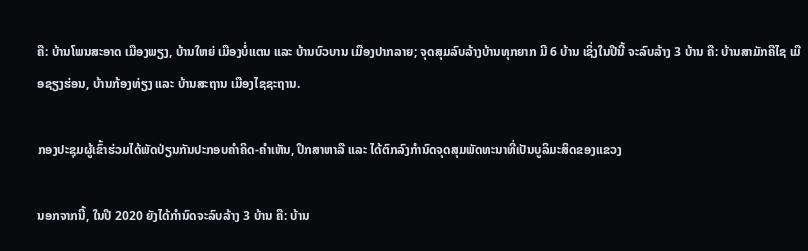ຄື: ບ້ານໂພນສະອາດ ເມືອງພຽງ, ບ້ານໃຫຍ່ ເມືອງບໍ່ແຕນ ແລະ ບ້ານບົວບານ ເມືອງປາກລາຍ; ຈຸດສຸມລົບລ້າງບ້ານທຸກຍາກ ມີ 6 ບ້ານ ເຊິ່ງໃນປີນີ້ ຈະລົບລ້າງ 3 ບ້ານ ຄື: ບ້ານສາມັກຄີໄຊ ເມືອຊຽງຮ່ອນ, ບ້ານກ້ອງທ່ຽງ ແລະ ບ້ານສະຖານ ເມືອງໄຊຊະຖານ.

ກອງປະຊຸມຜູ້ເຂົ້າຮ່ວມໄດ້ພັດປ່ຽນກັນປະກອບຄໍາຄິດ-ຄໍາເຫັນ, ປຶກສາຫາລື ແລະ ໄດ້ຕົກລົງກໍານົດຈຸດສຸມພັດທະນາທີ່ເປັນບູລິມະສິດຂອງແຂວງ

ນອກຈາກນີ້, ໃນປີ 2020 ຍັງໄດ້ກໍານົດຈະລົບລ້າງ 3 ບ້ານ ຄື: ບ້ານ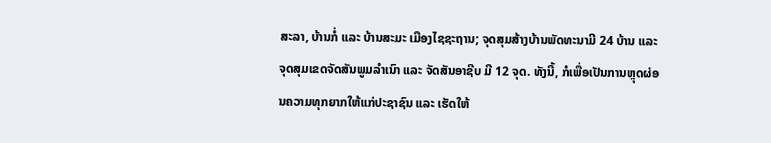ສະລາ, ບ້ານກໍ່ ແລະ ບ້ານສະມະ ເມືອງໄຊຊະຖານ; ຈຸດສຸມສ້າງບ້ານພັດທະນາມີ 24 ບ້ານ ແລະ ຈຸດສຸມເຂດຈັດສັນພູມລໍາເນົາ ແລະ ຈັດສັນອາຊີບ ມີ 12 ຈຸດ. ທັງນີ້, ກໍເພື່ອເປັນການຫຼຸດຜ່ອນຄວາມທຸກຍາກໃຫ້ແກ່ປະຊາຊົນ ແລະ ເຮັດໃຫ້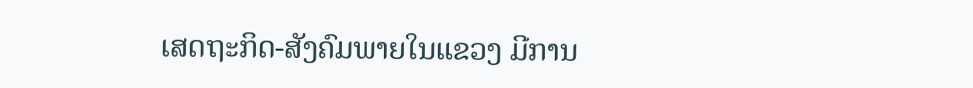ເສດຖະກິດ-ສັງຄົມພາຍໃນແຂວງ ມີການ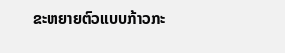ຂະຫຍາຍຕົວແບບກ້າວກະ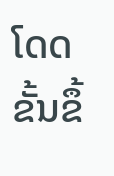ໂດດຂັ້ນຂຶ້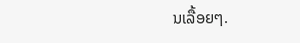ນເລື້ອຍໆ.